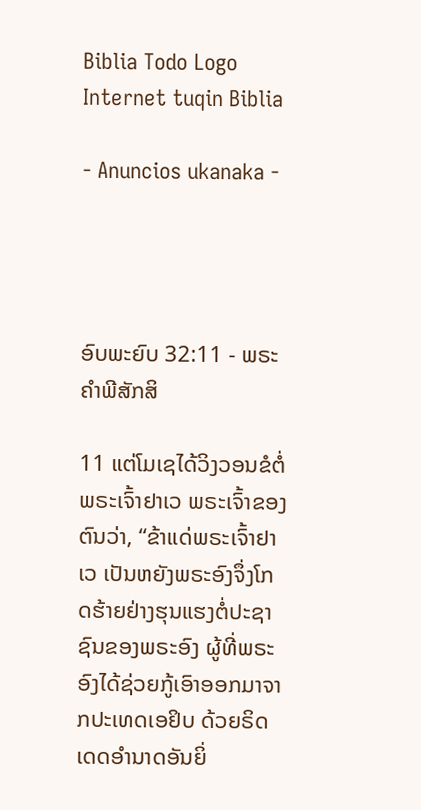Biblia Todo Logo
Internet tuqin Biblia

- Anuncios ukanaka -




ອົບພະຍົບ 32:11 - ພຣະຄຳພີສັກສິ

11 ແຕ່ໂມເຊໄດ້ວິງວອນຂໍຕໍ່ພຣະເຈົ້າຢາເວ ພຣະເຈົ້າຂອງຕົນວ່າ, “ຂ້າແດ່ພຣະເຈົ້າຢາເວ ເປັນຫຍັງພຣະອົງຈຶ່ງໂກດຮ້າຍຢ່າງຮຸນແຮງຕໍ່ປະຊາຊົນຂອງພຣະອົງ ຜູ້ທີ່ພຣະອົງໄດ້ຊ່ວຍກູ້ເອົາອອກມາຈາກປະເທດເອຢິບ ດ້ວຍຣິດເດດອຳນາດອັນຍິ່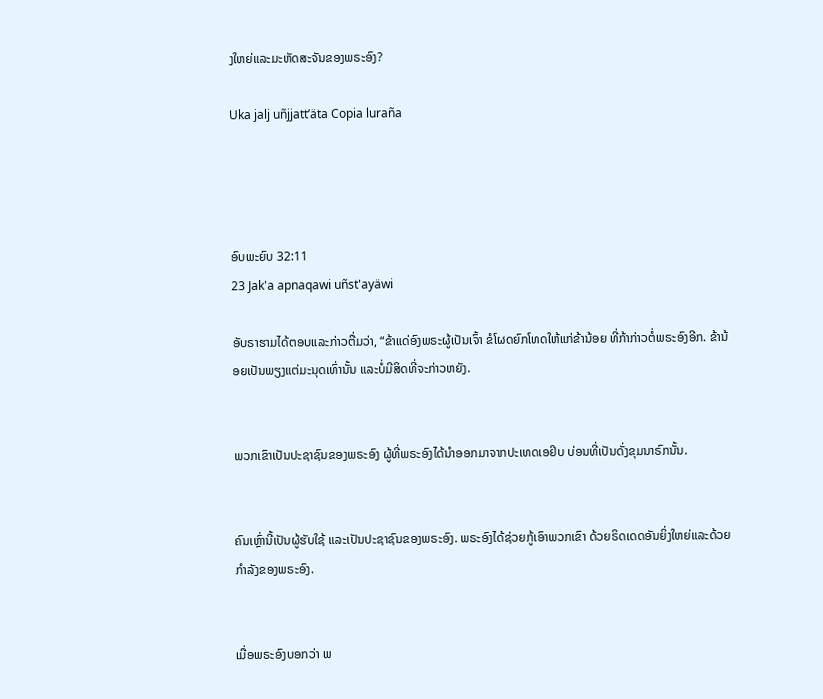ງໃຫຍ່ແລະມະຫັດສະຈັນຂອງພຣະອົງ?

Uka jalj uñjjattʼäta Copia luraña




ອົບພະຍົບ 32:11
23 Jak'a apnaqawi uñst'ayäwi

ອັບຣາຮາມໄດ້ຕອບແລະກ່າວຕື່ມວ່າ, “ຂ້າແດ່ອົງພຣະຜູ້ເປັນເຈົ້າ ຂໍໂຜດຍົກໂທດໃຫ້ແກ່ຂ້ານ້ອຍ ທີ່ກ້າກ່າວຕໍ່ພຣະອົງອີກ. ຂ້ານ້ອຍເປັນພຽງແຕ່ມະນຸດເທົ່ານັ້ນ ແລະບໍ່ມີສິດທີ່ຈະກ່າວຫຍັງ.


ພວກເຂົາເປັນປະຊາຊົນຂອງພຣະອົງ ຜູ້ທີ່ພຣະອົງໄດ້ນຳອອກມາຈາກປະເທດເອຢິບ ບ່ອນທີ່ເປັນດັ່ງຂຸມນາຣົກນັ້ນ.


ຄົນເຫຼົ່ານີ້ເປັນຜູ້ຮັບໃຊ້ ແລະເປັນປະຊາຊົນຂອງພຣະອົງ. ພຣະອົງໄດ້ຊ່ວຍກູ້ເອົາພວກເຂົາ ດ້ວຍຣິດເດດອັນຍິ່ງໃຫຍ່ແລະດ້ວຍກຳລັງຂອງພຣະອົງ.


ເມື່ອພຣະອົງບອກວ່າ ພ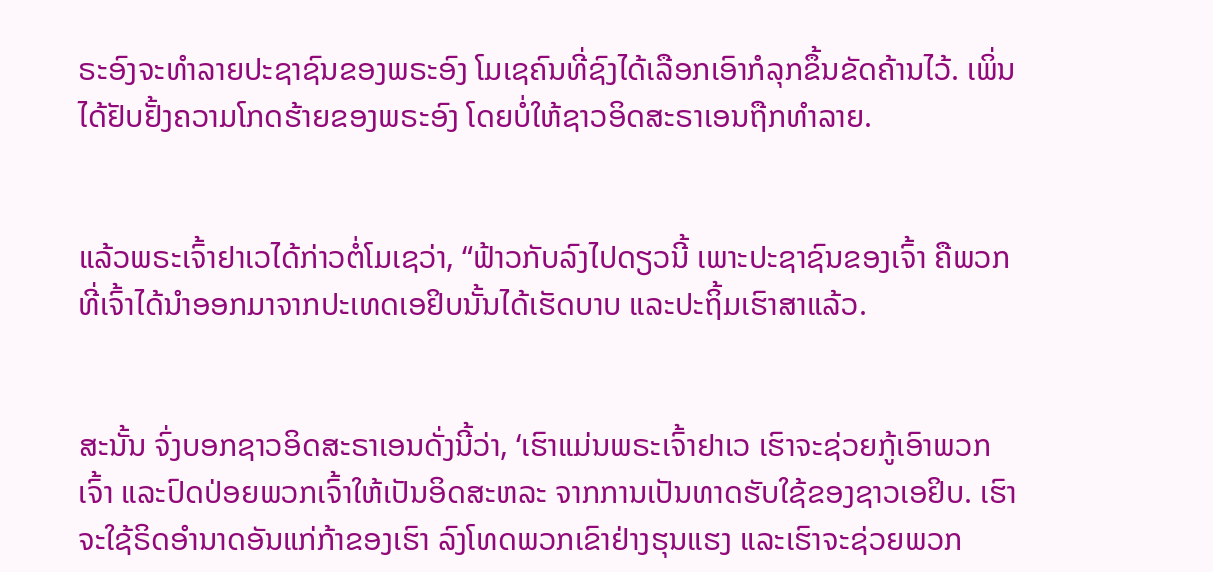ຣະອົງຈະທຳລາຍປະຊາຊົນຂອງພຣະອົງ ໂມເຊຄົນທີ່ຊົງໄດ້ເລືອກເອົາກໍລຸກຂຶ້ນຂັດຄ້ານໄວ້. ເພິ່ນໄດ້ຢັບຢັ້ງຄວາມໂກດຮ້າຍຂອງພຣະອົງ ໂດຍບໍ່ໃຫ້ຊາວອິດສະຣາເອນຖືກທຳລາຍ.


ແລ້ວພຣະເຈົ້າຢາເວໄດ້ກ່າວຕໍ່ໂມເຊວ່າ, “ຟ້າວກັບລົງໄປດຽວນີ້ ເພາະປະຊາຊົນຂອງເຈົ້າ ຄືພວກທີ່ເຈົ້າໄດ້ນຳອອກມາຈາກປະເທດເອຢິບນັ້ນໄດ້ເຮັດບາບ ແລະປະຖິ້ມເຮົາສາແລ້ວ.


ສະນັ້ນ ຈົ່ງບອກຊາວອິດສະຣາເອນດັ່ງນີ້ວ່າ, ‘ເຮົາແມ່ນພຣະເຈົ້າຢາເວ ເຮົາຈະຊ່ວຍກູ້ເອົາພວກເຈົ້າ ແລະປົດປ່ອຍພວກເຈົ້າໃຫ້ເປັນອິດສະຫລະ ຈາກການເປັນທາດຮັບໃຊ້ຂອງຊາວເອຢິບ. ເຮົາຈະໃຊ້ຣິດອຳນາດອັນແກ່ກ້າຂອງເຮົາ ລົງໂທດພວກເຂົາຢ່າງຮຸນແຮງ ແລະເຮົາຈະຊ່ວຍພວກ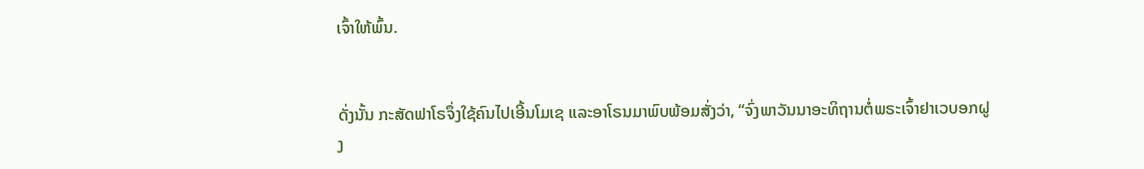ເຈົ້າໃຫ້ພົ້ນ.


ດັ່ງນັ້ນ ກະສັດຟາໂຣຈຶ່ງໃຊ້ຄົນໄປເອີ້ນໂມເຊ ແລະອາໂຣນມາພົບພ້ອມສັ່ງວ່າ, “ຈົ່ງພາວັນນາອະທິຖານຕໍ່ພຣະເຈົ້າຢາເວບອກຝູງ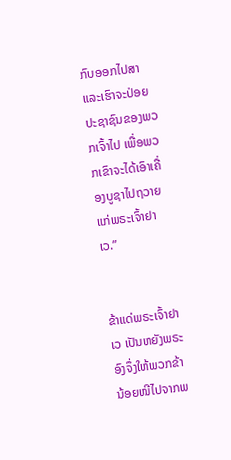ກົບອອກໄປສາ ແລະເຮົາຈະປ່ອຍປະຊາຊົນຂອງພວກເຈົ້າໄປ ເພື່ອພວກເຂົາຈະໄດ້ເອົາເຄື່ອງບູຊາໄປຖວາຍແກ່ພຣະເຈົ້າຢາເວ.”


ຂ້າແດ່ພຣະເຈົ້າຢາເວ ເປັນຫຍັງພຣະອົງຈຶ່ງໃຫ້ພວກຂ້ານ້ອຍໜີໄປຈາກພ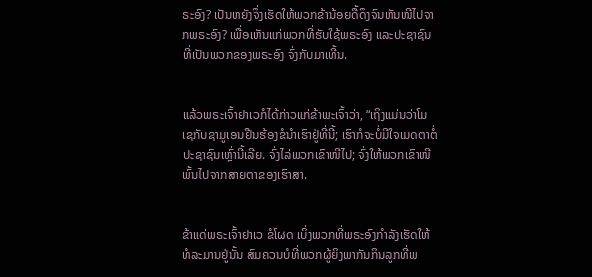ຣະອົງ? ເປັນຫຍັງຈຶ່ງເຮັດໃຫ້ພວກຂ້ານ້ອຍດື້ດຶງຈົນຫັນໜີໄປຈາກພຣະອົງ? ເພື່ອເຫັນແກ່ພວກທີ່ຮັບໃຊ້ພຣະອົງ ແລະປະຊາຊົນທີ່ເປັນພວກຂອງພຣະອົງ ຈົ່ງກັບມາເທີ້ນ.


ແລ້ວພຣະເຈົ້າຢາເວກໍໄດ້ກ່າວແກ່ຂ້າພະເຈົ້າວ່າ, “ເຖິງແມ່ນວ່າໂມເຊກັບຊາມູເອນຢືນຮ້ອງຂໍນຳເຮົາຢູ່ທີ່ນີ້; ເຮົາກໍຈະບໍ່ມີໃຈເມດຕາຕໍ່ປະຊາຊົນເຫຼົ່ານີ້ເລີຍ. ຈົ່ງໄລ່ພວກເຂົາໜີໄປ; ຈົ່ງໃຫ້ພວກເຂົາໜີພົ້ນໄປຈາກສາຍຕາຂອງເຮົາສາ.


ຂ້າແດ່ພຣະເຈົ້າຢາເວ ຂໍໂຜດ ເບິ່ງພວກທີ່ພຣະອົງກຳລັງເຮັດໃຫ້ທໍລະມານຢູ່ນັ້ນ ສົມຄວນບໍທີ່ພວກຜູ້ຍິງພາກັນກິນລູກທີ່ພ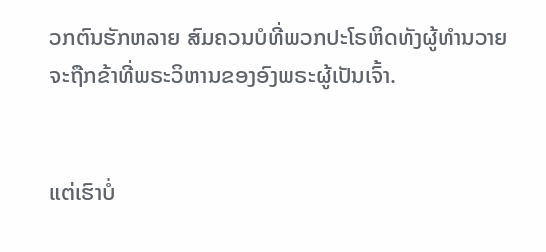ວກຕົນຮັກຫລາຍ ສົມຄວນບໍທີ່ພວກປະໂຣຫິດທັງຜູ້ທຳນວາຍຈະຖືກຂ້າທີ່ພຣະວິຫານຂອງອົງພຣະຜູ້ເປັນເຈົ້າ.


ແຕ່ເຮົາບໍ່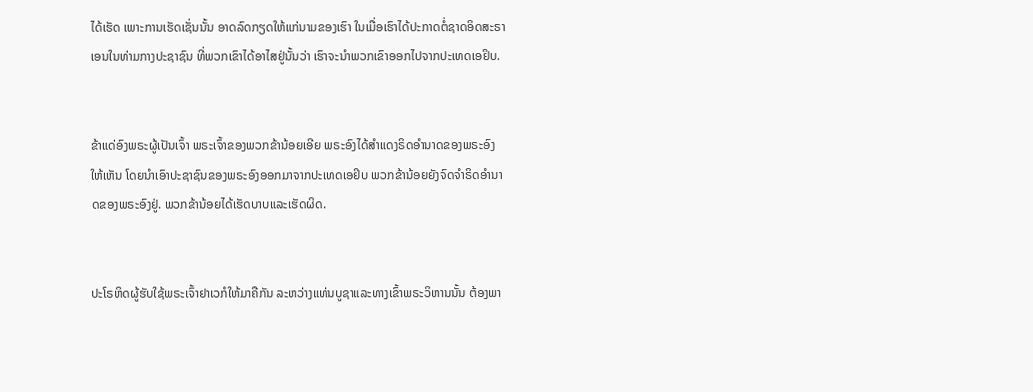ໄດ້ເຮັດ ເພາະການເຮັດເຊັ່ນນັ້ນ ອາດລົດກຽດໃຫ້ແກ່ນາມຂອງເຮົາ ໃນເມື່ອເຮົາໄດ້ປະກາດຕໍ່ຊາດອິດສະຣາເອນໃນທ່າມກາງປະຊາຊົນ ທີ່ພວກເຂົາໄດ້ອາໄສຢູ່ນັ້ນວ່າ ເຮົາຈະນຳພວກເຂົາອອກໄປຈາກປະເທດເອຢິບ.


ຂ້າແດ່ອົງພຣະຜູ້ເປັນເຈົ້າ ພຣະເຈົ້າຂອງພວກຂ້ານ້ອຍເອີຍ ພຣະອົງໄດ້ສຳແດງຣິດອຳນາດຂອງພຣະອົງໃຫ້ເຫັນ ໂດຍນຳເອົາປະຊາຊົນຂອງພຣະອົງອອກມາຈາກປະເທດເອຢິບ ພວກຂ້ານ້ອຍຍັງຈົດຈຳຣິດອຳນາດຂອງພຣະອົງຢູ່. ພວກຂ້ານ້ອຍໄດ້ເຮັດບາບແລະເຮັດຜິດ.


ປະໂຣຫິດຜູ້ຮັບໃຊ້ພຣະເຈົ້າຢາເວກໍໃຫ້ມາຄືກັນ ລະຫວ່າງແທ່ນບູຊາແລະທາງເຂົ້າພຣະວິຫານນັ້ນ ຕ້ອງພາ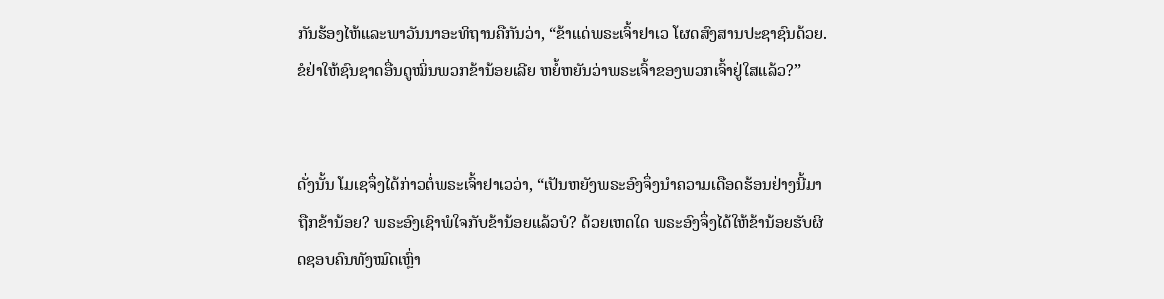ກັນຮ້ອງໄຫ້ແລະພາວັນນາອະທິຖານຄືກັນວ່າ, “ຂ້າແດ່ພຣະເຈົ້າຢາເວ ໂຜດສົງສານປະຊາຊົນດ້ວຍ. ຂໍຢ່າໃຫ້ຊົນຊາດອື່ນດູໝິ່ນພວກຂ້ານ້ອຍເລີຍ ຫຍໍ້ຫຍັນວ່າພຣະເຈົ້າຂອງພວກເຈົ້າຢູ່ໃສແລ້ວ?”


ດັ່ງນັ້ນ ໂມເຊຈຶ່ງໄດ້ກ່າວຕໍ່ພຣະເຈົ້າຢາເວວ່າ, “ເປັນຫຍັງພຣະອົງຈຶ່ງນຳຄວາມເດືອດຮ້ອນຢ່າງນີ້ມາຖືກຂ້ານ້ອຍ? ພຣະອົງເຊົາພໍໃຈກັບຂ້ານ້ອຍແລ້ວບໍ? ດ້ວຍເຫດໃດ ພຣະອົງຈຶ່ງໄດ້ໃຫ້ຂ້ານ້ອຍຮັບຜິດຊອບຄົນທັງໝົດເຫຼົ່າ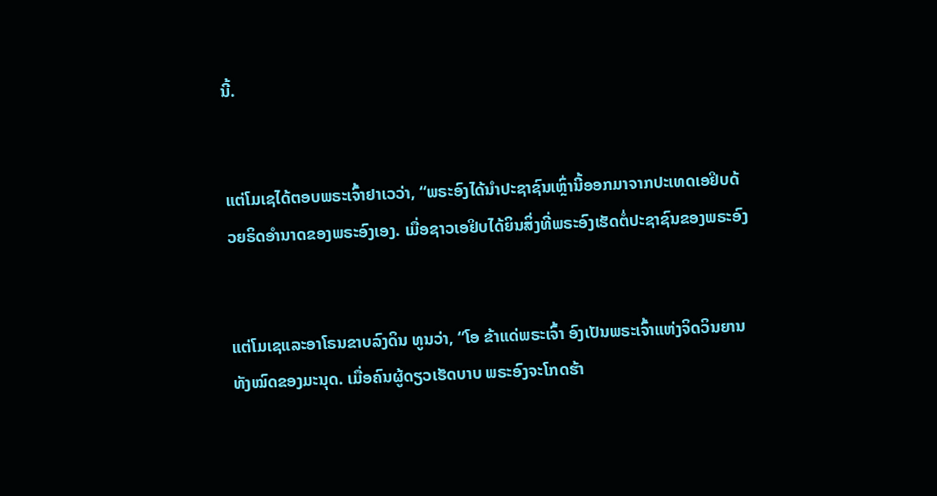ນີ້.


ແຕ່ໂມເຊໄດ້ຕອບພຣະເຈົ້າຢາເວວ່າ, “ພຣະອົງໄດ້ນຳປະຊາຊົນເຫຼົ່ານີ້ອອກມາຈາກປະເທດເອຢິບດ້ວຍຣິດອຳນາດຂອງພຣະອົງເອງ. ເມື່ອຊາວເອຢິບໄດ້ຍິນສິ່ງທີ່ພຣະອົງເຮັດຕໍ່ປະຊາຊົນຂອງພຣະອົງ


ແຕ່ໂມເຊແລະອາໂຣນຂາບລົງດິນ ທູນວ່າ, “ໂອ ຂ້າແດ່ພຣະເຈົ້າ ອົງເປັນພຣະເຈົ້າແຫ່ງຈິດວິນຍານທັງໝົດຂອງມະນຸດ. ເມື່ອຄົນຜູ້ດຽວເຮັດບາບ ພຣະອົງຈະໂກດຮ້າ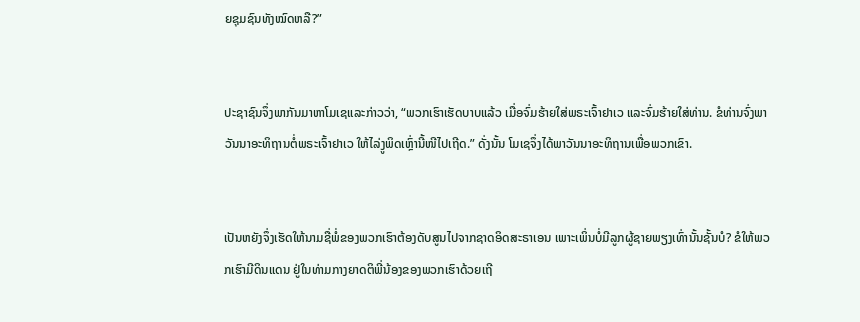ຍຊຸມຊົນທັງໝົດຫລື?”


ປະຊາຊົນຈຶ່ງພາກັນມາຫາໂມເຊແລະກ່າວວ່າ, “ພວກເຮົາເຮັດບາບແລ້ວ ເມື່ອຈົ່ມຮ້າຍໃສ່ພຣະເຈົ້າຢາເວ ແລະຈົ່ມຮ້າຍໃສ່ທ່ານ. ຂໍທ່ານຈົ່ງພາວັນນາອະທິຖານຕໍ່ພຣະເຈົ້າຢາເວ ໃຫ້ໄລ່ງູພິດເຫຼົ່ານີ້ໜີໄປເຖີດ.” ດັ່ງນັ້ນ ໂມເຊຈຶ່ງໄດ້ພາວັນນາອະທິຖານເພື່ອພວກເຂົາ.


ເປັນຫຍັງຈຶ່ງເຮັດໃຫ້ນາມຊື່ພໍ່ຂອງພວກເຮົາຕ້ອງດັບສູນໄປຈາກຊາດອິດສະຣາເອນ ເພາະເພິ່ນບໍ່ມີລູກຜູ້ຊາຍພຽງເທົ່ານັ້ນຊັ້ນບໍ? ຂໍໃຫ້ພວກເຮົາມີດິນແດນ ຢູ່ໃນທ່າມກາງຍາດຕິພີ່ນ້ອງຂອງພວກເຮົາດ້ວຍເຖີ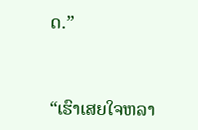ດ.”


“ເຮົາເສຍໃຈຫລາ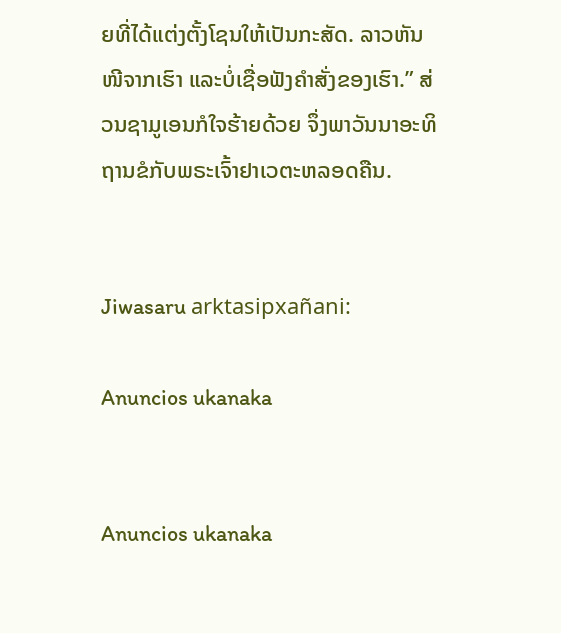ຍທີ່ໄດ້ແຕ່ງຕັ້ງໂຊນໃຫ້ເປັນກະສັດ. ລາວຫັນໜີຈາກເຮົາ ແລະບໍ່ເຊື່ອຟັງຄຳສັ່ງຂອງເຮົາ.” ສ່ວນຊາມູເອນກໍໃຈຮ້າຍດ້ວຍ ຈຶ່ງພາວັນນາອະທິຖານຂໍກັບພຣະເຈົ້າຢາເວຕະຫລອດຄືນ.


Jiwasaru arktasipxañani:

Anuncios ukanaka


Anuncios ukanaka